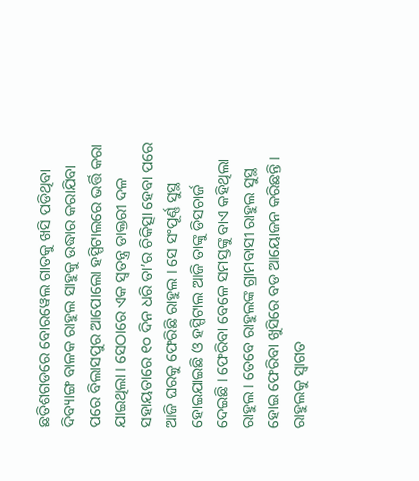ଛତିଶଗଡରେ ବୋରୱେଲ ଗାତକୁ ଖସି ପଡିଥିବା ଦିବ୍ୟାଙ୍ଗ ବାଳକ ରାହୁଲ ସାହୁକୁ ଉଦ୍ଧାର କରାଯିବା ପରେ ବିଲାସପୁର ଆପୋଲୋ ହସ୍ପିଟାଲରେ ଭର୍ତ୍ତି କରା ଯାଇଥିଲା । ସେଠାରେ ଏକ ସ୍ଵତନ୍ତ୍ର ଡାକ୍ତରୀ ଦଳ ସହାୟତାରେ ୧୦ ଦିନ ଧରି ତା’ର ଚିକିତ୍ସା ହେବା ପରେ ଆଜି ଘରକୁ ଫେରିଛି ରାହୁଲ । ସେ ସଂପୂର୍ଣ୍ଣ ସୁସ୍ଥ ହୋଇଯାଇଛି ଓ ହସ୍ପିଟାଲ ଆଜି ତାଙ୍କୁ ଡିସଚାର୍ଜ ଦେଇଛି । ଫେରିବା ବେଳେ ସମସ୍ତଙ୍କୁ ବାଏ କହିଥିଲା ରାହୁଲ । ତେବେ ରାହୁଲଙ୍କ ଗ୍ରାମବାସୀ ରାହୁଲ ସୁସ୍ଥ ହୋଇ ଫେରିବା ଖୁସିରେ ବଡ ଆୟୋଜନ କରିଛନ୍ତି ।
ରାହୁଲକୁ ସ୍ଵାଗତ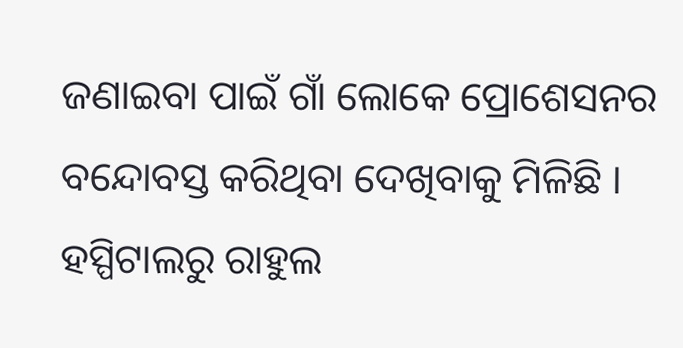ଜଣାଇବା ପାଇଁ ଗାଁ ଲୋକେ ପ୍ରୋଶେସନର ବନ୍ଦୋବସ୍ତ କରିଥିବା ଦେଖିବାକୁ ମିଳିଛି । ହସ୍ପିଟାଲରୁ ରାହୁଲ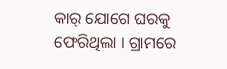କାର୍ ଯୋଗେ ଘରକୁ ଫେରିଥିଲା । ଗ୍ରାମରେ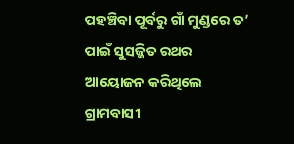ପହଞ୍ଚିବା ପୂର୍ବରୁ ଗାଁ ମୁଣ୍ଡରେ ତ’ ପାଇଁ ସୁସଜ୍ଜିତ ରଥର ଆୟୋଜନ କରିଥିଲେ ଗ୍ରାମବାସୀ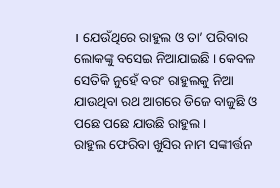। ଯେଉଁଥିରେ ରାହୁଲ ଓ ତା’ ପରିବାର ଲୋକଙ୍କୁ ବସେଇ ନିଆଯାଇଛି । କେବଳ ସେତିକି ନୁହେଁ ବରଂ ରାହୁଲକୁ ନିଆ ଯାଉଥିବା ରଥ ଆଗରେ ଡିଜେ ବାଜୁଛି ଓ ପଛେ ପଛେ ଯାଉଛି ରାହୁଲ ।
ରାହୁଲ ଫେରିବା ଖୁସିର ନାମ ସଙ୍କୀର୍ତ୍ତନ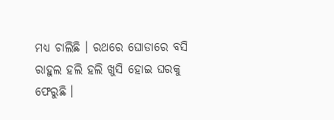ମଧ୍ୟ ଚାଲିଛି । ରଥରେ ଘୋଡାରେ ବସି ରାହୁଲ ହଲି ହଲି ଖୁସି ହୋଇ ଘରକୁ ଫେରୁଛି ।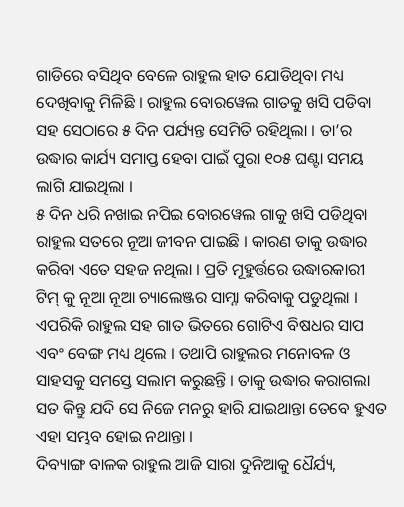ଗାଡିରେ ବସିଥିବ ବେଳେ ରାହୁଲ ହାତ ଯୋଡିଥିବା ମଧ୍ୟ ଦେଖିବାକୁ ମିଳିଛି । ରାହୁଲ ବୋରୱେଲ ଗାତକୁ ଖସି ପଡିବା ସହ ସେଠାରେ ୫ ଦିନ ପର୍ଯ୍ୟନ୍ତ ସେମିତି ରହିଥିଲା । ତା’ର ଉଦ୍ଧାର କାର୍ଯ୍ୟ ସମାପ୍ତ ହେବା ପାଇଁ ପୁରା ୧୦୫ ଘଣ୍ଟା ସମୟ ଲାଗି ଯାଇଥିଲା ।
୫ ଦିନ ଧରି ନଖାଇ ନପିଇ ବୋରୱେଲ ଗାକୁ ଖସି ପଡିଥିବା ରାହୁଲ ସତରେ ନୂଆ ଜୀବନ ପାଇଛି । କାରଣ ତାକୁ ଉଦ୍ଧାର କରିବା ଏତେ ସହଜ ନଥିଲା । ପ୍ରତି ମୂହୁର୍ତ୍ତରେ ଉଦ୍ଧାରକାରୀ ଟିମ୍ କୁ ନୂଆ ନୂଆ ଚ୍ୟାଲେଞ୍ଜର ସାମ୍ନା କରିବାକୁ ପଡୁଥିଲା । ଏପରିକି ରାହୁଲ ସହ ଗାତ ଭିତରେ ଗୋଟିଏ ବିଷଧର ସାପ ଏବଂ ବେଙ୍ଗ ମଧ୍ୟ ଥିଲେ । ତଥାପି ରାହୁଲର ମନୋବଳ ଓ ସାହସକୁ ସମସ୍ତେ ସଲାମ କରୁଛନ୍ତି । ତାକୁ ଉଦ୍ଧାର କରାଗଲା ସତ କିନ୍ତୁ ଯଦି ସେ ନିଜେ ମନରୁ ହାରି ଯାଇଥାନ୍ତା ତେବେ ହୁଏତ ଏହା ସମ୍ଭବ ହୋଇ ନଥାନ୍ତା ।
ଦିବ୍ୟାଙ୍ଗ ବାଳକ ରାହୁଲ ଆଜି ସାରା ଦୁନିଆକୁ ଧୈର୍ଯ୍ୟ,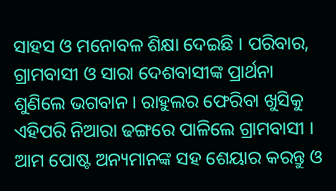ସାହସ ଓ ମନୋବଳ ଶିକ୍ଷା ଦେଇଛି । ପରିବାର, ଗ୍ରାମବାସୀ ଓ ସାରା ଦେଶବାସୀଙ୍କ ପ୍ରାର୍ଥନା ଶୁଣିଲେ ଭଗବାନ । ରାହୁଲର ଫେରିବା ଖୁସିକୁ ଏହିପରି ନିଆରା ଢଙ୍ଗରେ ପାଳିଲେ ଗ୍ରାମବାସୀ । ଆମ ପୋଷ୍ଟ ଅନ୍ୟମାନଙ୍କ ସହ ଶେୟାର କରନ୍ତୁ ଓ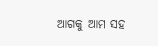ଆଗକୁ ଆମ ସହ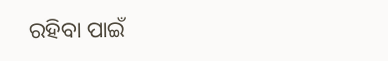ରହିବା ପାଇଁ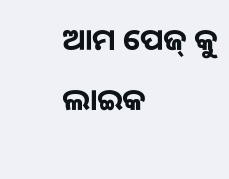ଆମ ପେଜ୍ କୁ ଲାଇକ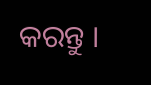କରନ୍ତୁ ।